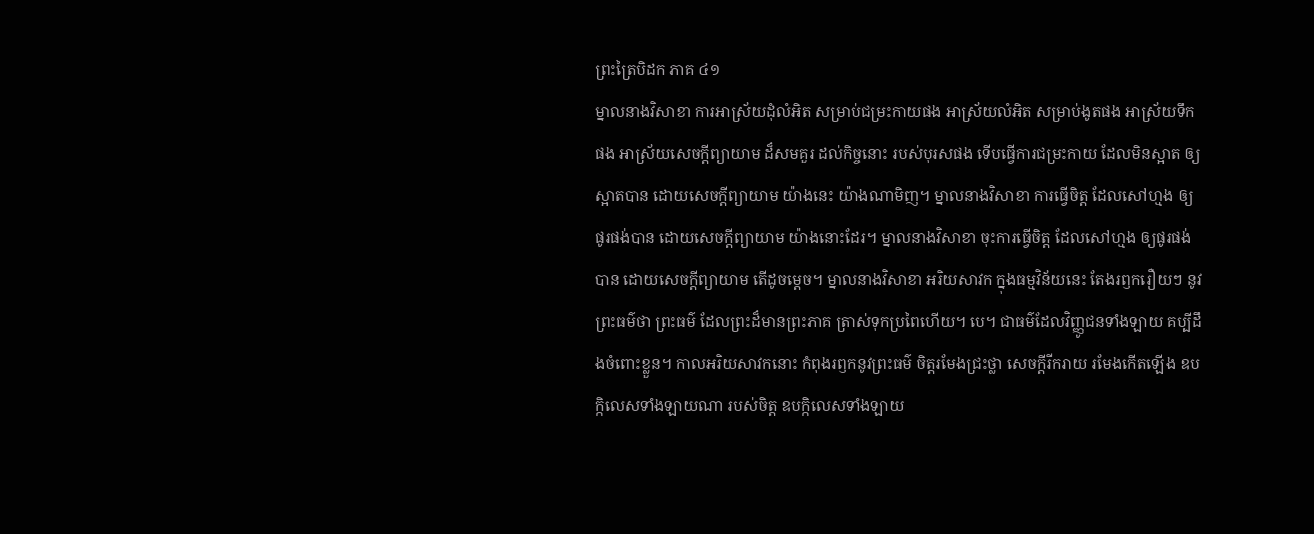ព្រះត្រៃបិដក ភាគ ៤១
ម្នាលនាងវិសាខា ការអាស្រ័យដុំលំអិត សម្រាប់ជម្រះកាយផង អាស្រ័យលំអិត សម្រាប់ងូតផង អាស្រ័យទឹកផង អាស្រ័យសេចក្ដីព្យាយាម ដ៏សមគួរ ដល់កិច្ចនោះ របស់បុរសផង ទើបធ្វើការជម្រះកាយ ដែលមិនស្អាត ឲ្យស្អាតបាន ដោយសេចក្ដីព្យាយាម យ៉ាងនេះ យ៉ាងណាមិញ។ ម្នាលនាងវិសាខា ការធ្វើចិត្ត ដែលសៅហ្មង ឲ្យផូរផង់បាន ដោយសេចក្ដីព្យាយាម យ៉ាងនោះដែរ។ ម្នាលនាងវិសាខា ចុះការធ្វើចិត្ត ដែលសៅហ្មង ឲ្យផូរផង់បាន ដោយសេចក្ដីព្យាយាម តើដូចម្ដេច។ ម្នាលនាងវិសាខា អរិយសាវក ក្នុងធម្មវិន័យនេះ តែងរឭករឿយៗ នូវព្រះធម៌ថា ព្រះធម៌ ដែលព្រះដ៏មានព្រះភាគ ត្រាស់ទុកប្រពៃហើយ។ បេ។ ជាធម៌ដែលវិញ្ញូជនទាំងឡាយ គប្បីដឹងចំពោះខ្លួន។ កាលអរិយសាវកនោះ កំពុងរឭកនូវព្រះធម៌ ចិត្តរមែងជ្រះថ្លា សេចក្ដីរីករាយ រមែងកើតឡើង ឧបក្កិលេសទាំងឡាយណា របស់ចិត្ត ឧបក្កិលេសទាំងឡាយ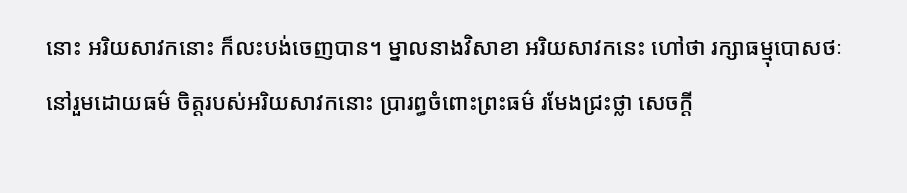នោះ អរិយសាវកនោះ ក៏លះបង់ចេញបាន។ ម្នាលនាងវិសាខា អរិយសាវកនេះ ហៅថា រក្សាធម្មុបោសថៈ នៅរួមដោយធម៌ ចិត្តរបស់អរិយសាវកនោះ ប្រារព្ធចំពោះព្រះធម៌ រមែងជ្រះថ្លា សេចក្ដី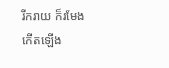រីករាយ ក៏រមែងកើតឡើង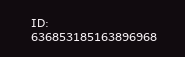ID: 636853185163896968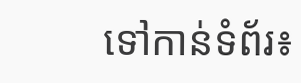ទៅកាន់ទំព័រ៖